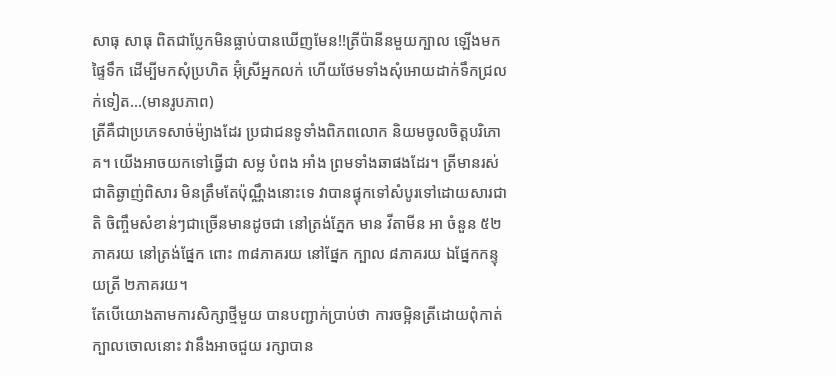សាធុ សាធុ ពិតជាប្លែកមិនធ្លាប់បានឃើញមែន!!ត្រីប៉ានីនមួយក្បាល ឡើងមកផ្ទៃទឹក ដើម្បីមកសុំប្រហិត អ៊ុំស្រីអ្នកលក់ ហើយថែមទាំងសុំអោយដាក់ទឹកជ្រលក់ទៀត…(មានរូបភាព)
ត្រីគឺជាប្រភេទសាច់ម៉្យាងដែរ ប្រជាជនទូទាំងពិភពលោក និយមចូលចិត្ដបរិភោគ។ យើងអាចយកទៅធ្វើជា សម្ល បំពង អាំង ព្រមទាំងឆាផងដែរ។ ត្រីមានរស់ជាតិឆ្ងាញ់ពិសារ មិនត្រឹមតែប៉ុណ្ណឹងនោះទេ វាបានផ្ទុកទៅសំបូរទៅដោយសារជាតិ ចិញ្ចឹមសំខាន់ៗជាច្រើនមានដូចជា នៅត្រង់ភ្នែក មាន វីតាមីន អា ចំនួន ៥២ភាគរយ នៅត្រង់ផ្នែក ពោះ ៣៨ភាគរយ នៅផ្នែក ក្បាល ៨ភាគរយ ឯផ្នែកកន្ទុយត្រី ២ភាគរយ។
តែបើយោងតាមការសិក្សាថ្មីមួយ បានបញ្ជាក់ប្រាប់ថា ការចម្អិនត្រីដោយពុំកាត់ក្បាលចោលនោះ វានឹងអាចជួយ រក្សាបាន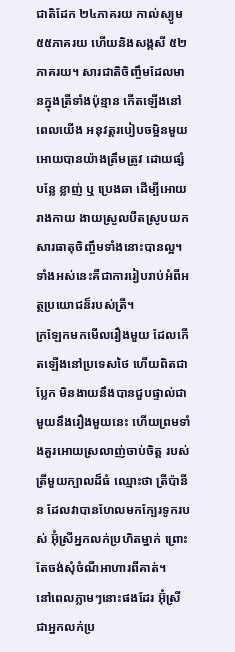ជាតិដែក ២៤ភាគរយ កាល់ស្យូម ៥៥ភាគរយ ហើយនិងសង្កសី ៥២ភាគរយ។ សារជាតិចិញ្ចឹមដែលមានក្នុងត្រីទាំងប៉ុន្មាន កើតឡើងនៅពេលយើង អនុវត្ដរបៀបចម្អិនមួយអោយបានយ៉ាងត្រឹមត្រូវ ដោយផ្សំបន្លែ ខ្លាញ់ ឬ ប្រេងឆា ដើម្បីអោយរាងកាយ ងាយស្រួលបឺតស្រូបយកសារធាតុចិញ្ចឹមទាំងនោះបានល្អ។ ទាំងអស់នេះគឺជាការរៀបរាប់អំពីអត្ថប្រយោជន៏របស់ត្រី។
ក្រឡែកមកមើលរឿងមួយ ដែលកើតឡើងនៅប្រទេសថៃ ហើយពិតជាប្លែក មិនងាយនឹងបានជួបផ្ទាល់ជាមួយនឹងរឿងមួយនេះ ហើយព្រមទាំងគួរអោយស្រលាញ់ចាប់ចិត្ដ របស់ត្រីមួយក្បាលដ៏ធំ ឈ្មោះថា ត្រីប៉ានីន ដែលវាបានហែលមកក្បែរទូករបស់ អ៊ុំស្រីអ្នកលក់ប្រហិតម្នាក់ ព្រោះតែចង់សុំចំណីអាហារពីគាត់។
នៅពេលភ្លាមៗនោះផងដែរ អ៊ុំស្រីជាអ្នកលក់ប្រ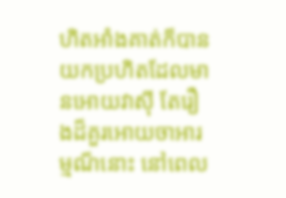ហិតអាំងគាត់ក៏បាន យកប្រហិតដែលមានអោយវាសុី តែរឿងដ៏គួរអោយចាអារម្មណ៏នោះ នៅពេល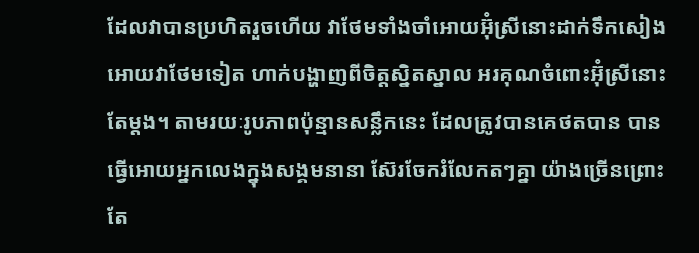ដែលវាបានប្រហិតរួចហើយ វាថែមទាំងចាំអោយអ៊ុំស្រីនោះដាក់ទឹកសៀងអោយវាថែមទៀត ហាក់បង្ហាញពីចិត្ដស្និតស្នាល អរគុណចំពោះអ៊ុំស្រីនោះតែម្ដង។ តាមរយៈរូបភាពប៉ុន្មានសន្លឹកនេះ ដែលត្រូវបានគេថតបាន បានធ្វើអោយអ្នកលេងក្នុងសង្គមនានា ស៊ែរចែករំលែកតៗគ្នា យ៉ាងច្រើនព្រោះតែ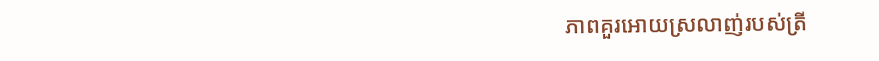ភាពគួរអោយស្រលាញ់របស់ត្រី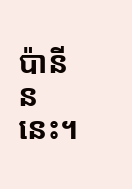ប៉ានីននេះ។